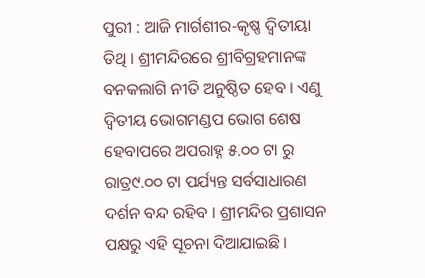ପୁରୀ : ଆଜି ମାର୍ଗଶୀର-କୃଷ୍ଣ ଦ୍ୱିତୀୟା ତିଥି । ଶ୍ରୀମନ୍ଦିରରେ ଶ୍ରୀବିଗ୍ରହମାନଙ୍କ ବନକଲାଗି ନୀତି ଅନୁଷ୍ଠିତ ହେବ । ଏଣୁ ଦ୍ୱିତୀୟ ଭୋଗମଣ୍ଡପ ଭୋଗ ଶେଷ ହେବାପରେ ଅପରାହ୍ନ ୫.୦୦ ଟା ରୁ ରାତ୍ର୯.୦୦ ଟା ପର୍ଯ୍ୟନ୍ତ ସର୍ବସାଧାରଣ ଦର୍ଶନ ବନ୍ଦ ରହିବ । ଶ୍ରୀମନ୍ଦିର ପ୍ରଶାସନ ପକ୍ଷରୁ ଏହି ସୂଚନା ଦିଆଯାଇଛି ।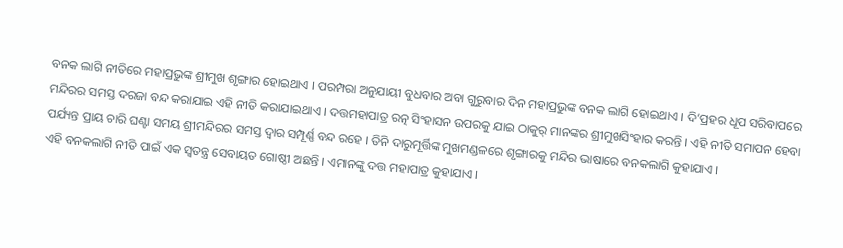ବନକ ଲାଗି ନୀତିରେ ମହାପ୍ରଭୁଙ୍କ ଶ୍ରୀମୁଖ ଶୃଙ୍ଗାର ହୋଇଥାଏ । ପରମ୍ପରା ଅନୁଯାୟୀ ବୁଧବାର ଅବା ଗୁରୁବାର ଦିନ ମହାପ୍ରଭୁଙ୍କ ବନକ ଲାଗି ହୋଇଥାଏ । ଦି’ପ୍ରହର ଧୂପ ସରିବାପରେ ମନ୍ଦିରର ସମସ୍ତ ଦରଜା ବନ୍ଦ କରାଯାଇ ଏହି ନୀତି କରାଯାଇଥାଏ । ଦତ୍ତମହାପାତ୍ର ରତ୍ନ ସିଂହାସନ ଉପରକୁ ଯାଇ ଠାକୁର୍ ମାନଙ୍କର ଶ୍ରୀମୁଖସିଂହାର କରନ୍ତି । ଏହି ନୀତି ସମାପନ ହେବା ପର୍ଯ୍ୟନ୍ତ ପ୍ରାୟ ଚାରି ଘଣ୍ଟା ସମୟ ଶ୍ରୀମନ୍ଦିରର ସମସ୍ତ ଦ୍ୱାର ସମ୍ପୂର୍ଣ୍ଣ ବନ୍ଦ ରହେ । ତିନି ଦାରୁମୂର୍ତ୍ତିଙ୍କ ମୁଖମଣ୍ଡଳରେ ଶୃଙ୍ଗାରକୁ ମନ୍ଦିର ଭାଷାରେ ବନକଲାଗି କୁହାଯାଏ ।
ଏହି ବନକଲାଗି ନୀତି ପାଇଁ ଏକ ସ୍ୱତନ୍ତ୍ର ସେବାୟତ ଗୋଷ୍ଠୀ ଅଛନ୍ତି । ଏମାନଙ୍କୁ ଦତ୍ତ ମହାପାତ୍ର କୁହାଯାଏ ।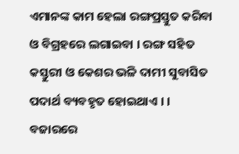ଏମାନଙ୍କ କାମ ହେଲା ରଙ୍ଗପ୍ରସ୍ତୁତ କରିବା ଓ ବିଗ୍ରହରେ ଲଗାଇବା । ରଙ୍ଗ ସହିତ କସ୍ତୁରୀ ଓ କେଶର ଭଳି ଦାମୀ ସୁବାସିତ ପଦାର୍ଥ ବ୍ୟବହୃତ ହୋଇଥାଏ । । ବଜାରରେ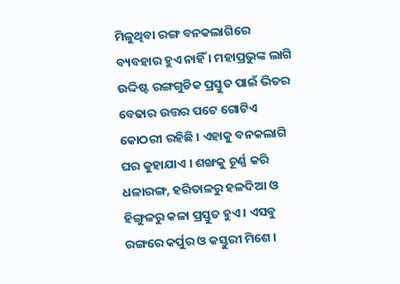ମିଳୁଥିବା ରଙ୍ଗ ବନକଲାଗିରେ ବ୍ୟବହାର ହୁଏ ନାହିଁ । ମହାପ୍ରଭୁଙ୍କ ଲାଗି ଉଦ୍ଦିଷ୍ଟ ରଙ୍ଗଗୁଡିକ ପ୍ରସ୍ତୁତ ପାଇଁ ଭିତର ବେଢାର ଉତ୍ତର ପଟେ ଗୋଟିଏ କୋଠରୀ ରହିଛି । ଏହାକୁ ବନକଲାଗି ଘର କୁହାଯାଏ । ଶଙ୍ଖକୁ ଚୂର୍ଣ୍ଣ କରି ଧଳାରଙ୍ଗ, ହରିତାଳରୁ ହଳଦିଆ ଓ ହିଙ୍ଗୁଳରୁ କଳା ପ୍ରସ୍ତୁତ ହୁଏ । ଏସବୁ ରଙ୍ଗରେ କର୍ପୁର ଓ କସ୍ତୁରୀ ମିଶେ ।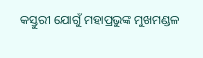କସ୍ତୁରୀ ଯୋଗୁଁ ମହାପ୍ରଭୁଙ୍କ ମୁଖମଣ୍ଡଳ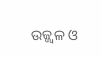ଉଜ୍ଜ୍ୱଳ ଓ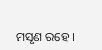ମସୃଣ ରହେ ।